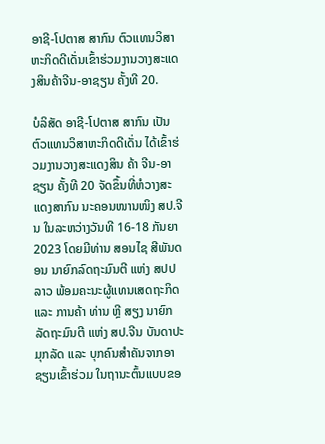ອາຊີ-ໂປຕາສ ສາກົນ ຕົວແທນວິສາຫະກິດດີເດັ່ນເຂົ້າຮ່ວມງານວາງສະແດງສິນຄ້າຈີນ-ອາຊຽນ ຄັ້ງທີ 20.

ບໍລິສັດ ອາຊີ-ໂປຕາສ ສາກົນ ເປັນຕົວແທນວິສາຫະກິດດີເດັ່ນ ໄດ້ເຂົ້າຮ່ວມງານວາງສະແດງສິນ ຄ້າ ຈີນ-ອາຊຽນ ຄັ້ງທີ 20 ຈັດຂຶ້ນທີ່ຫໍວາງສະແດງສາກົນ ນະຄອນໜານໜິງ ສປ.ຈີນ ໃນລະຫວ່າງວັນທີ 16-18 ກັນຍາ 2023 ໂດຍມີທ່ານ ສອນໄຊ ສີພັນດອນ ນາຍົກລົດຖະມົນຕີ ແຫ່ງ ສປປ ລາວ ພ້ອມຄະນະຜູ້ແທນເສດຖະກິດ ແລະ ການຄ້າ ທ່ານ ຫຼີ ສຽງ ນາຍົກລັດຖະມົນຕີ ແຫ່ງ ສປ.ຈີນ ບັນດາປະມຸກລັດ ແລະ ບຸກຄົນສໍາຄັນຈາກອາຊຽນເຂົ້າຮ່ວມ ໃນຖານະຕົ້ນແບບຂອ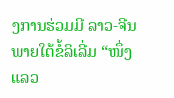ງການຮ່ວມມີ ລາວ-ຈີນ ພາຍໃຕ້ຂໍ້ລິເລີ່ມ “ໜຶ່ງແລວ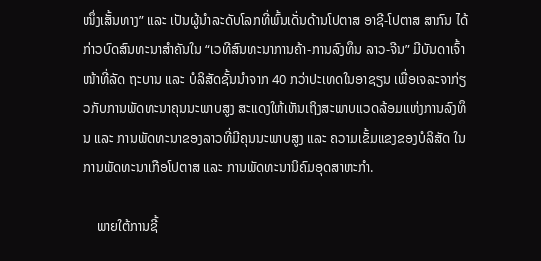ໜຶ່ງເສັ້ນທາງ” ແລະ ເປັນຜູ້ນໍາລະດັບໂລກທີ່ພົ້ນເດັ່ນດ້ານໂປຕາສ ອາຊີ-ໂປຕາສ ສາກົນ ໄດ້ກ່າວບົດສົນທະນາສໍາຄັນໃນ “ເວທີສົນທະນາການຄ້າ-ການລົງທຶນ ລາວ-ຈີນ” ມີບັນດາເຈົ້າໜ້າທີ່ລັດ ຖະບານ ແລະ ບໍລິສັດຊັ້ນນໍາຈາກ 40 ກວ່າປະເທດໃນອາຊຽນ ເພື່ອເຈລະຈາກ່ຽວກັບການພັດທະນາຄຸນນະພາບສູງ ສະແດງໃຫ້ເຫັນເຖິງສະພາບແວດລ້ອມແຫ່ງການລົງທຶນ ແລະ ການພັດທະນາຂອງລາວທີ່ມີຄຸນນະພາບສູງ ແລະ ຄວາມເຂັ້ມແຂງຂອງບໍລິສັດ ໃນການພັດທະນາເກືອໂປຕາສ ແລະ ການພັດທະນານິຄົມອຸດສາຫະກໍາ.

    ພາຍໃຕ້ການຊີ້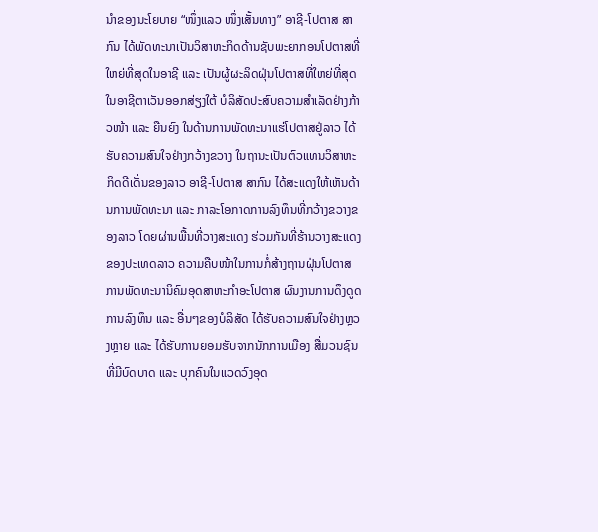ນໍາຂອງນະໂຍບາຍ “ໜຶ່ງແລວ ໜຶ່ງເສັ້ນທາງ” ອາຊີ-ໂປຕາສ ສາກົນ ໄດ້ພັດທະນາເປັນວິສາຫະກິດດ້ານຊັບພະຍາກອນໂປຕາສທີ່ໃຫຍ່ທີ່ສຸດໃນອາຊີ ແລະ ເປັນຜູ້ຜະລິດຝຸ່ນໂປຕາສທີ່ໃຫຍ່ທີ່ສຸດໃນອາຊີຕາເວັນອອກສ່ຽງໃຕ້ ບໍລິສັດປະສົບຄວາມສໍາເລັດຢ່າງກ້າວໜ້າ ແລະ ຍືນຍົງ ໃນດ້ານການພັດທະນາແຮ່ໂປຕາສຢູ່ລາວ ໄດ້ຮັບຄວາມສົນໃຈຢ່າງກວ້າງຂວາງ ໃນຖານະເປັນຕົວແທນວິສາຫະກິດດີເດັ່ນຂອງລາວ ອາຊີ-ໂປຕາສ ສາກົນ ໄດ້ສະແດງໃຫ້ເຫັນດ້ານການພັດທະນາ ແລະ ກາລະໂອກາດການລົງທຶນທີ່ກວ້າງຂວາງຂອງລາວ ໂດຍຜ່ານພື້ນທີ່ວາງສະແດງ ຮ່ວມກັນທີ່ຮ້ານວາງສະແດງຂອງປະເທດລາວ ຄວາມຄືບໜ້າໃນການກໍ່ສ້າງຖານຝຸ່ນໂປຕາສ ການພັດທະນານິຄົມອຸດສາຫະກໍາອະໂປຕາສ ຜົນງານການດຶງດູດການລົງທຶນ ແລະ ອື່ນໆຂອງບໍລິສັດ ໄດ້ຮັບຄວາມສົນໃຈຢ່າງຫຼວງຫຼາຍ ແລະ ໄດ້ຮັບການຍອມຮັບຈາກນັກການເມືອງ ສື່ມວນຊົນທີ່ມີບົດບາດ ແລະ ບຸກຄົນໃນແວດວົງອຸດ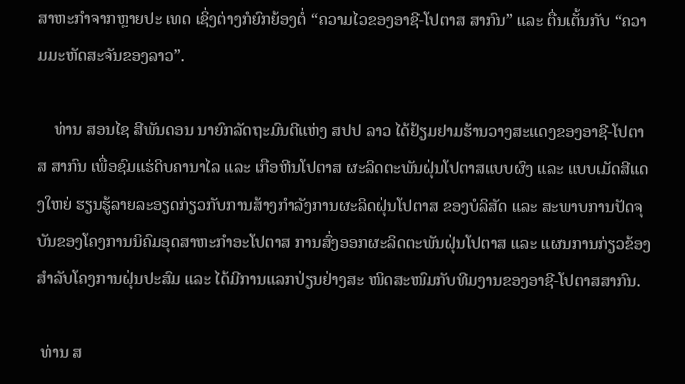ສາຫະກໍາຈາກຫຼາຍປະ ເທດ ເຊິ່ງຕ່າງກໍຍົກຍ້ອງຕໍ່ “ຄວາມໄວຂອງອາຊີ-ໂປຕາສ ສາກົນ” ແລະ ຕື່ນເຕັ້ນກັບ “ຄວາມມະຫັດສະຈັນຂອງລາວ”.

    ທ່ານ ສອນໄຊ ສີພັນດອນ ນາຍົກລັດຖະມົນຕີແຫ່ງ ສປປ ລາວ ໄດ້ຢ້ຽມຢາມຮ້ານວາງສະແດງຂອງອາຊີ-ໂປຕາສ ສາກົນ ເພື່ອຊົມແຮ່ດິບຄານາໄລ ແລະ ເກືອຫີນໂປຕາສ ຜະລິດຕະພັນຝຸ່ນໂປຕາສແບບຜົງ ແລະ ແບບເມັດສີແດງໃຫຍ່ ຮຽນຮູ້ລາຍລະອຽດກ່ຽວກັບການສ້າງກໍາລັງການຜະລິດຝຸ່ນໂປຕາສ ຂອງບໍລິສັດ ແລະ ສະພາບການປັດຈຸບັນຂອງໂຄງການນິຄົມອຸດສາຫະກໍາອະໂປຕາສ ການສົ່ງອອກຜະລິດຕະພັນຝຸ່ນໂປຕາສ ແລະ ແຜນການກ່ຽວຂ້ອງສໍາລັບໂຄງການຝຸ່ນປະສົມ ແລະ ໄດ້ມີການແລກປ່ຽນຢ່າງສະ ໜິດສະໜົມກັບທີມງານຂອງອາຊີ-ໂປຕາສສາກົນ.

 ທ່ານ ສ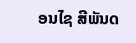ອນໄຊ ສີພັນດ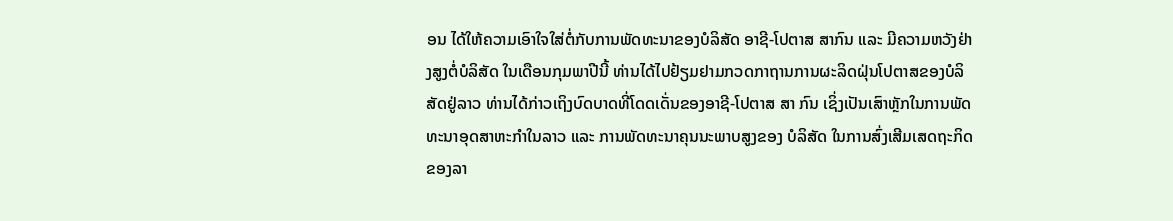ອນ ໄດ້ໃຫ້ຄວາມເອົາໃຈໃສ່ຕໍ່ກັບການພັດທະນາຂອງບໍລິສັດ ອາຊີ-ໂປຕາສ ສາກົນ ແລະ ມີຄວາມຫວັງຢ່າງສູງຕໍ່ບໍລິສັດ ໃນເດືອນກຸມພາປີນີ້ ທ່ານໄດ້ໄປຢ້ຽມຢາມກວດກາຖານການຜະລິດຝຸ່ນໂປຕາສຂອງບໍລິສັດຢູ່ລາວ ທ່ານໄດ້ກ່າວເຖິງບົດບາດທີ່ໂດດເດັ່ນຂອງອາຊີ-ໂປຕາສ ສາ ກົນ ເຊິ່ງເປັນເສົາຫຼັກໃນການພັດທະນາອຸດສາຫະກໍາໃນລາວ ແລະ ການພັດທະນາຄຸນນະພາບສູງຂອງ ບໍລິສັດ ໃນການສົ່ງເສີມເສດຖະກິດຂອງລາ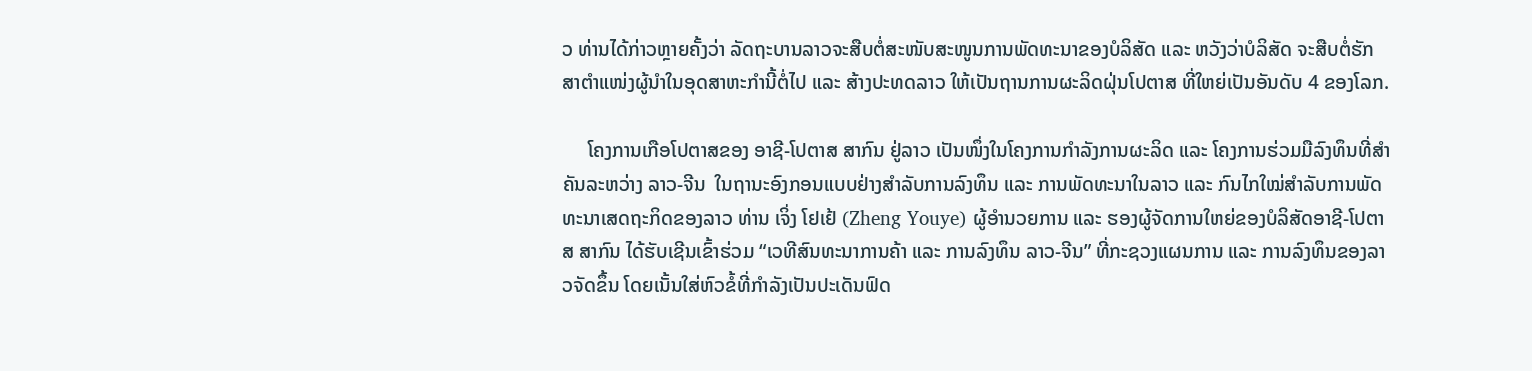ວ ທ່ານໄດ້ກ່າວຫຼາຍຄັ້ງວ່າ ລັດຖະບານລາວຈະສືບຕໍ່ສະໜັບສະໜູນການພັດທະນາຂອງບໍລິສັດ ແລະ ຫວັງວ່າບໍລິສັດ ຈະສືບຕໍ່ຮັກສາຕໍາແໜ່ງຜູ້ນໍາໃນອຸດສາຫະກໍານີ້ຕໍ່ໄປ ແລະ ສ້າງປະທດລາວ ໃຫ້ເປັນຖານການຜະລິດຝຸ່ນໂປຕາສ ທີ່ໃຫຍ່ເປັນອັນດັບ 4 ຂອງໂລກ.

     ໂຄງການເກືອໂປຕາສຂອງ ອາຊີ-ໂປຕາສ ສາກົນ ຢູ່ລາວ ເປັນໜຶ່ງໃນໂຄງການກໍາລັງການຜະລິດ ແລະ ໂຄງການຮ່ວມມືລົງທຶນທີ່ສໍາຄັນລະຫວ່າງ ລາວ-ຈີນ  ໃນຖານະອົງກອນແບບຢ່າງສໍາລັບການລົງທຶນ ແລະ ການພັດທະນາໃນລາວ ແລະ ກົນໄກໃໝ່ສໍາລັບການພັດທະນາເສດຖະກິດຂອງລາວ ທ່ານ ເຈິ່ງ ໂຢເຢ້ (Zheng Youye) ຜູ້ອໍານວຍການ ແລະ ຮອງຜູ້ຈັດການໃຫຍ່ຂອງບໍລິສັດອາຊີ-ໂປຕາສ ສາກົນ ໄດ້ຮັບເຊີນເຂົ້າຮ່ວມ “ເວທີສົນທະນາການຄ້າ ແລະ ການລົງທຶນ ລາວ-ຈີນ” ທີ່ກະຊວງແຜນການ ແລະ ການລົງທຶນຂອງລາວຈັດຂຶ້ນ ໂດຍເນັ້ນໃສ່ຫົວຂໍ້ທີ່ກໍາລັງເປັນປະເດັນຟົດ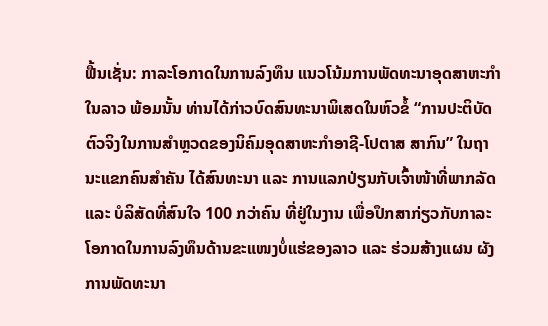ຟື້ນເຊັ່ນ: ກາລະໂອກາດໃນການລົງທຶນ ແນວໂນ້ມການພັດທະນາອຸດສາຫະກໍາໃນລາວ ພ້ອມນັ້ນ ທ່ານໄດ້ກ່າວບົດສົນທະນາພິເສດໃນຫົວຂໍ້ “ການປະຕິບັດຕົວຈິງໃນການສໍາຫຼວດຂອງນິຄົມອຸດສາຫະກໍາອາຊີ-ໂປຕາສ ສາກົນ” ໃນຖານະແຂກຄົນສໍາຄັນ ໄດ້ສົນທະນາ ແລະ ການແລກປ່ຽນກັບເຈົ້າໜ້າທີ່ພາກລັດ ແລະ ບໍລິສັດທີ່ສົນໃຈ 100 ກວ່າຄົນ ທີ່ຢູ່ໃນງານ ເພື່ອປຶກສາກ່ຽວກັບກາລະໂອກາດໃນການລົງທຶນດ້ານຂະແໜງບໍ່ແຮ່ຂອງລາວ ແລະ ຮ່ວມສ້າງແຜນ ຜັງການພັດທະນາ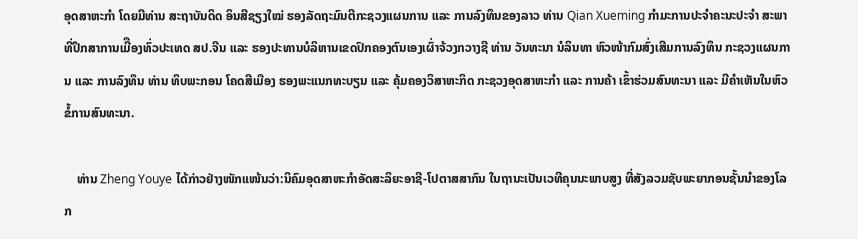ອຸດສາຫະກໍາ ໂດຍມີທ່ານ ສະຖາບັນດິດ ອິນສີຊຽງໃໝ່ ຮອງລັດຖະມົນຕີກະຊວງແຜນການ ແລະ ການລົງທຶນຂອງລາວ ທ່ານ Qian Xueming ກໍາມະການປະຈໍາຄະນະປະຈໍາ ສະພາທີ່ປຶກສາການເມີືອງທົ່ວປະເທດ ສປ.ຈີນ ແລະ ຮອງປະທານບໍລິຫານເຂດປົກຄອງຕົນເອງເຜົ່າຈ້ວງກວາງຊີ ທ່ານ ວັນທະນາ ນໍລິນທາ ຫົວໜ້າກົມສົ່ງເສີມການລົງທຶນ ກະຊວງແຜນການ ແລະ ການລົງທຶນ ທ່ານ ທິບພະກອນ ໂຄດສີເມືອງ ຮອງພະແນກທະບຽນ ແລະ ຄຸ້ມຄອງວິສາຫະກິດ ກະຊວງອຸດສາຫະກໍາ ແລະ ການຄ້າ ເຂົ້າຮ່ວມສົນທະນາ ແລະ ມີຄໍາເຫັນໃນຫົວຂໍ້ການສົນທະນາ.

    ທ່ານ Zheng Youye ໄດ້ກ່າວຢ່າງໜັກແໜ້ນວ່າ:ນິຄົມອຸດສາຫະກໍາອັດສະລິຍະອາຊີ-ໂປຕາສສາກົນ ໃນຖານະເປັນເວທີຄຸນນະພາບສູງ ທີ່ສັງລວມຊັບພະຍາກອນຊັ້ນນໍາຂອງໂລກ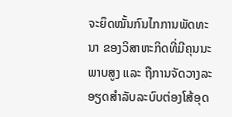ຈະຍຶດໝັ້ນກົນໄກການພັດທະນາ ຂອງວິສາຫະກິດທີ່ມີຄຸນນະພາບສູງ ແລະ ຖືການຈັດວາງລະອຽດສໍາລັບລະບົບຕ່ອງໂສ້ອຸດ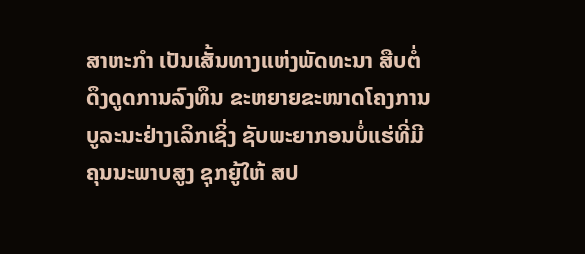ສາຫະກໍາ ເປັນເສັ້ນທາງແຫ່ງພັດທະນາ ສືບຕໍ່ດຶງດູດການລົງທຶນ ຂະຫຍາຍຂະໜາດໂຄງການ ບູລະນະຢ່າງເລິກເຊິ່ງ ຊັບພະຍາກອນບໍ່ແຮ່ທີ່ມີຄຸນນະພາບສູງ ຊຸກຍູ້ໃຫ້ ສປ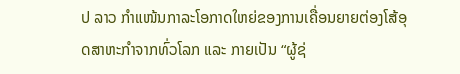ປ ລາວ ກໍາແໜ້ນກາລະໂອກາດໃຫຍ່ຂອງການເຄື່ອນຍາຍຕ່ອງໂສ້ອຸດສາຫະກໍາຈາກທົ່ວໂລກ ແລະ ກາຍເປັນ “ຜູ້ຊ່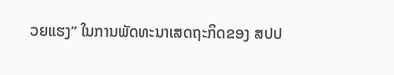ວຍແຮງ” ໃນການພັດທະນາເສດຖະກິດຂອງ ສປປ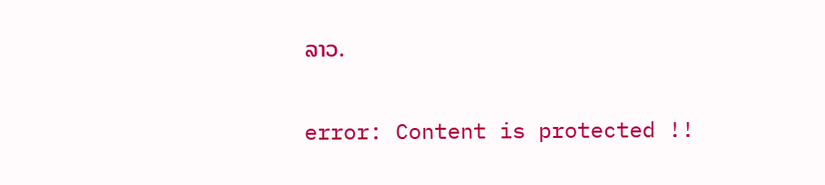ລາວ.

error: Content is protected !!